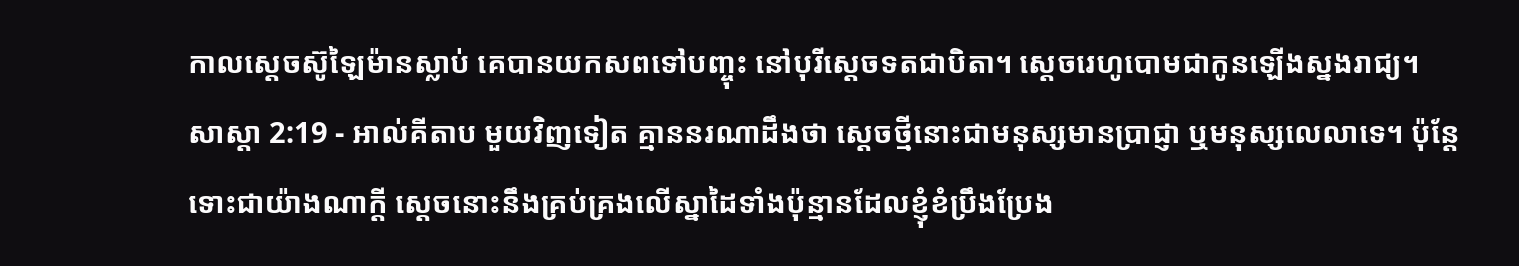កាលស្តេចស៊ូឡៃម៉ានស្លាប់ គេបានយកសពទៅបញ្ចុះ នៅបុរីស្តេចទតជាបិតា។ ស្តេចរេហូបោមជាកូនឡើងស្នងរាជ្យ។
សាស្តា 2:19 - អាល់គីតាប មួយវិញទៀត គ្មាននរណាដឹងថា ស្ដេចថ្មីនោះជាមនុស្សមានប្រាជ្ញា ឬមនុស្សលេលាទេ។ ប៉ុន្តែ ទោះជាយ៉ាងណាក្ដី ស្ដេចនោះនឹងគ្រប់គ្រងលើស្នាដៃទាំងប៉ុន្មានដែលខ្ញុំខំប្រឹងប្រែង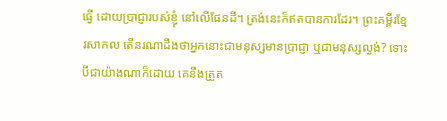ធ្វើ ដោយប្រាជ្ញារបស់ខ្ញុំ នៅលើផែនដី។ ត្រង់នេះក៏ឥតបានការដែរ។ ព្រះគម្ពីរខ្មែរសាកល តើនរណាដឹងថាអ្នកនោះជាមនុស្សមានប្រាជ្ញា ឬជាមនុស្សល្ងង់? ទោះបីជាយ៉ាងណាក៏ដោយ គេនឹងត្រួត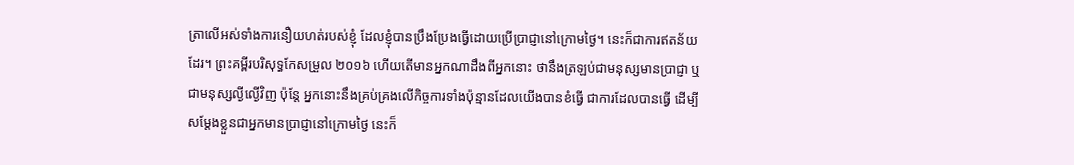ត្រាលើអស់ទាំងការនឿយហត់របស់ខ្ញុំ ដែលខ្ញុំបានប្រឹងប្រែងធ្វើដោយប្រើប្រាជ្ញានៅក្រោមថ្ងៃ។ នេះក៏ជាការឥតន័យដែរ។ ព្រះគម្ពីរបរិសុទ្ធកែសម្រួល ២០១៦ ហើយតើមានអ្នកណាដឹងពីអ្នកនោះ ថានឹងត្រឡប់ជាមនុស្សមានប្រាជ្ញា ឬជាមនុស្សល្ងីល្ងើវិញ ប៉ុន្តែ អ្នកនោះនឹងគ្រប់គ្រងលើកិច្ចការទាំងប៉ុន្មានដែលយើងបានខំធ្វើ ជាការដែលបានធ្វើ ដើម្បីសម្ដែងខ្លួនជាអ្នកមានប្រាជ្ញានៅក្រោមថ្ងៃ នេះក៏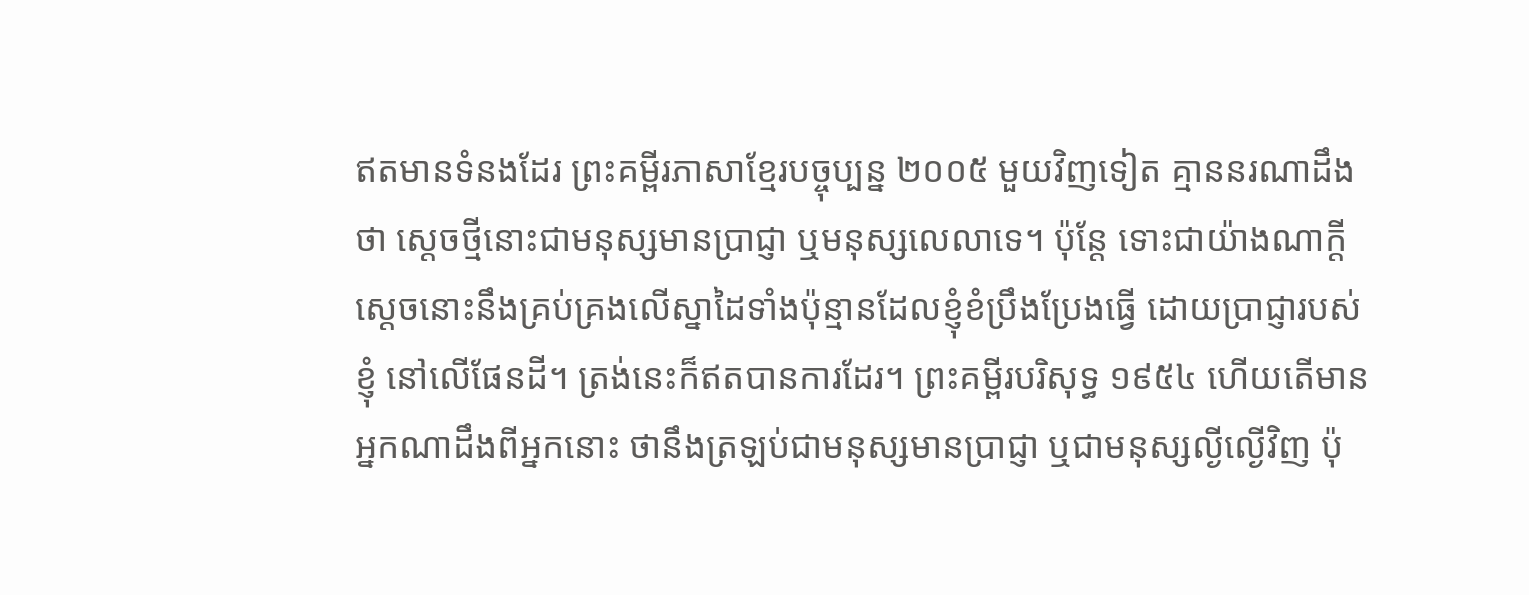ឥតមានទំនងដែរ ព្រះគម្ពីរភាសាខ្មែរបច្ចុប្បន្ន ២០០៥ មួយវិញទៀត គ្មាននរណាដឹងថា ស្ដេចថ្មីនោះជាមនុស្សមានប្រាជ្ញា ឬមនុស្សលេលាទេ។ ប៉ុន្តែ ទោះជាយ៉ាងណាក្ដី ស្ដេចនោះនឹងគ្រប់គ្រងលើស្នាដៃទាំងប៉ុន្មានដែលខ្ញុំខំប្រឹងប្រែងធ្វើ ដោយប្រាជ្ញារបស់ខ្ញុំ នៅលើផែនដី។ ត្រង់នេះក៏ឥតបានការដែរ។ ព្រះគម្ពីរបរិសុទ្ធ ១៩៥៤ ហើយតើមានអ្នកណាដឹងពីអ្នកនោះ ថានឹងត្រឡប់ជាមនុស្សមានប្រាជ្ញា ឬជាមនុស្សល្ងីល្ងើវិញ ប៉ុ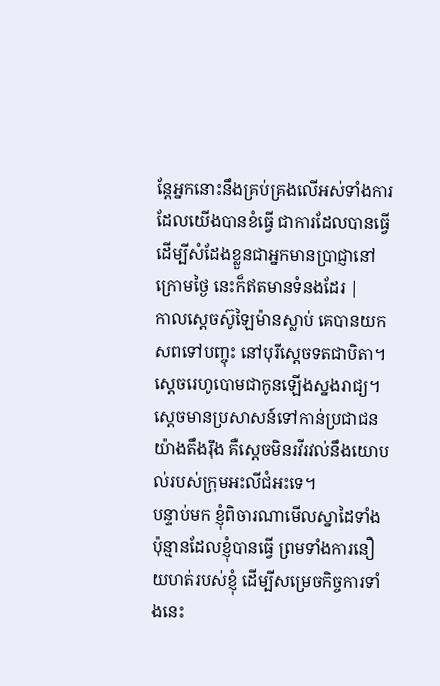ន្តែអ្នកនោះនឹងគ្រប់គ្រងលើអស់ទាំងការដែលយើងបានខំធ្វើ ជាការដែលបានធ្វើ ដើម្បីសំដែងខ្លួនជាអ្នកមានប្រាជ្ញានៅក្រោមថ្ងៃ នេះក៏ឥតមានទំនងដែរ |
កាលស្តេចស៊ូឡៃម៉ានស្លាប់ គេបានយកសពទៅបញ្ចុះ នៅបុរីស្តេចទតជាបិតា។ ស្តេចរេហូបោមជាកូនឡើងស្នងរាជ្យ។
ស្តេចមានប្រសាសន៍ទៅកាន់ប្រជាជនយ៉ាងតឹងរ៉ឹង គឺស្តេចមិនរវីរវល់នឹងយោបល់របស់ក្រុមអះលីជំអះទេ។
បន្ទាប់មក ខ្ញុំពិចារណាមើលស្នាដៃទាំងប៉ុន្មានដែលខ្ញុំបានធ្វើ ព្រមទាំងការនឿយហត់របស់ខ្ញុំ ដើម្បីសម្រេចកិច្ចការទាំងនេះ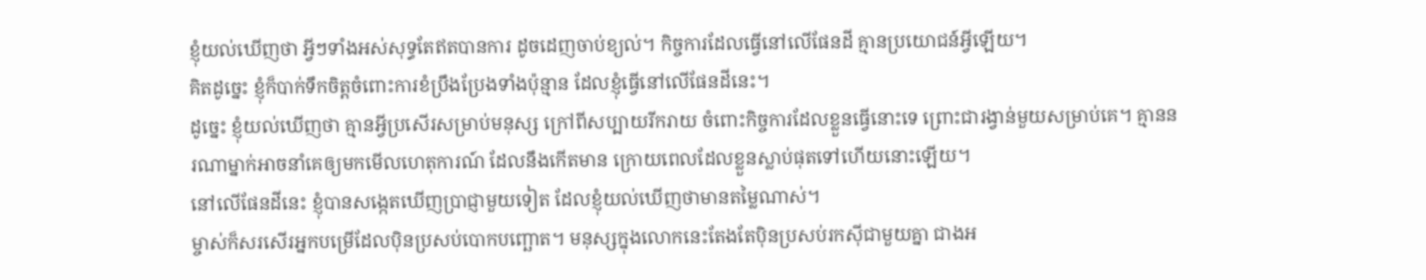ខ្ញុំយល់ឃើញថា អ្វីៗទាំងអស់សុទ្ធតែឥតបានការ ដូចដេញចាប់ខ្យល់។ កិច្ចការដែលធ្វើនៅលើផែនដី គ្មានប្រយោជន៍អ្វីឡើយ។
គិតដូច្នេះ ខ្ញុំក៏បាក់ទឹកចិត្តចំពោះការខំប្រឹងប្រែងទាំងប៉ុន្មាន ដែលខ្ញុំធ្វើនៅលើផែនដីនេះ។
ដូច្នេះ ខ្ញុំយល់ឃើញថា គ្មានអ្វីប្រសើរសម្រាប់មនុស្ស ក្រៅពីសប្បាយរីករាយ ចំពោះកិច្ចការដែលខ្លួនធ្វើនោះទេ ព្រោះជារង្វាន់មួយសម្រាប់គេ។ គ្មាននរណាម្នាក់អាចនាំគេឲ្យមកមើលហេតុការណ៍ ដែលនឹងកើតមាន ក្រោយពេលដែលខ្លួនស្លាប់ផុតទៅហើយនោះឡើយ។
នៅលើផែនដីនេះ ខ្ញុំបានសង្កេតឃើញប្រាជ្ញាមួយទៀត ដែលខ្ញុំយល់ឃើញថាមានតម្លៃណាស់។
ម្ចាស់ក៏សរសើរអ្នកបម្រើដែលប៉ិនប្រសប់បោកបញ្ឆោត។ មនុស្សក្នុងលោកនេះតែងតែប៉ិនប្រសប់រកស៊ីជាមួយគ្នា ជាងអ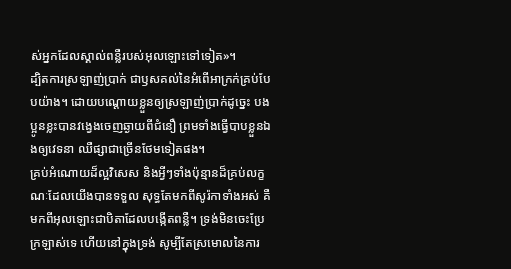ស់អ្នកដែលស្គាល់ពន្លឺរបស់អុលឡោះទៅទៀត»។
ដ្បិតការស្រឡាញ់ប្រាក់ ជាឫសគល់នៃអំពើអាក្រក់គ្រប់បែបយ៉ាង។ ដោយបណ្ដោយខ្លួនឲ្យស្រឡាញ់ប្រាក់ដូច្នេះ បងប្អូនខ្លះបានវង្វេងចេញឆ្ងាយពីជំនឿ ព្រមទាំងធ្វើបាបខ្លួនឯងឲ្យវេទនា ឈឺផ្សាជាច្រើនថែមទៀតផង។
គ្រប់អំណោយដ៏ល្អវិសេស និងអ្វីៗទាំងប៉ុន្មានដ៏គ្រប់លក្ខណៈដែលយើងបានទទួល សុទ្ធតែមកពីសូរ៉កាទាំងអស់ គឺមកពីអុលឡោះជាបិតាដែលបង្កើតពន្លឺ។ ទ្រង់មិនចេះប្រែក្រឡាស់ទេ ហើយនៅក្នុងទ្រង់ សូម្បីតែស្រមោលនៃការ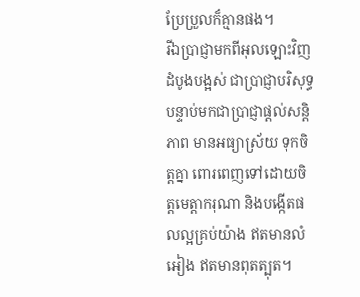ប្រែប្រួលក៏គ្មានផង។
រីឯប្រាជ្ញាមកពីអុលឡោះវិញ ដំបូងបង្អស់ ជាប្រាជ្ញាបរិសុទ្ធ បន្ទាប់មកជាប្រាជ្ញាផ្ដល់សន្ដិភាព មានអធ្យាស្រ័យ ទុកចិត្ដគ្នា ពោរពេញទៅដោយចិត្ដមេត្ដាករុណា និងបង្កើតផលល្អគ្រប់យ៉ាង ឥតមានលំអៀង ឥតមានពុតត្បុត។